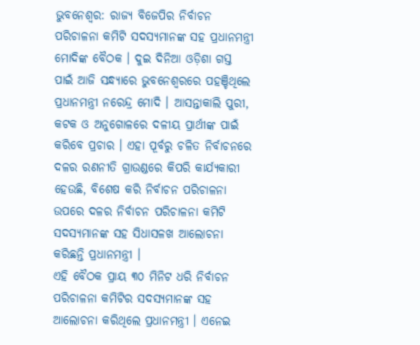ଭୁବନେଶ୍ବର: ରାଜ୍ୟ ବିଜେପିର ନିର୍ବାଚନ ପରିଚାଳନା କମିଟି ସଦସ୍ୟମାନଙ୍କ ସହ ପ୍ରଧାନମନ୍ତ୍ରୀ ମୋଦିଙ୍କ ବୈଠକ । ଦୁଇ ଦିନିଆ ଓଡ଼ିଶା ଗସ୍ତ ପାଇଁ ଆଜି ସନ୍ଧ୍ୟାରେ ଭୁବନେଶ୍ବରରେ ପହଞ୍ଚିଥିଲେ ପ୍ରଧାନମନ୍ତ୍ରୀ ନରେନ୍ଦ୍ର ମୋଦି । ଆସନ୍ତାକାଲି ପୁରୀ, କଟକ ଓ ଅନୁଗୋଳରେ ଦଳୀୟ ପ୍ରାର୍ଥୀଙ୍କ ପାଇଁ କରିବେ ପ୍ରଚାର । ଏହା ପୂର୍ବରୁ ଚଳିତ ନିର୍ବାଚନରେ ଦଳର ରଣନୀତି ଗ୍ରାଉଣ୍ଡରେ କିପରି କାର୍ଯ୍ୟକାରୀ ହେଉଛି, ବିଶେଷ କରି ନିର୍ବାଚନ ପରିଚାଳନା ଉପରେ ଦଳର ନିର୍ବାଚନ ପରିଚାଳନା କମିଟି ସଦସ୍ୟମାନଙ୍କ ସହ ସିଧାସଳଖ ଆଲୋଚନା କରିଛନ୍ତି ପ୍ରଧାନମନ୍ତ୍ରୀ ।
ଏହି ବୈଠକ ପ୍ରାୟ ୩୦ ମିନିଟ ଧରି ନିର୍ବାଚନ ପରିଚାଳନା କମିଟିର ସଦସ୍ୟମାନଙ୍କ ସହ ଆଲୋଚନା କରିଥିଲେ ପ୍ରଧାନମନ୍ତ୍ରୀ । ଏନେଇ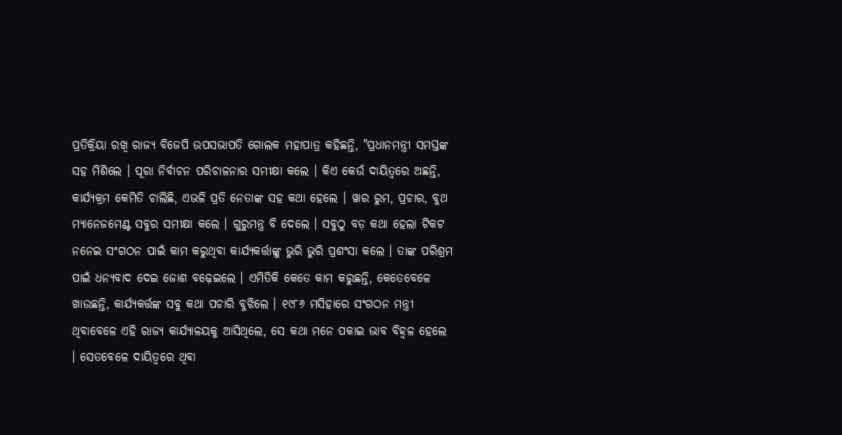ପ୍ରତିକ୍ରିୟା ରଖି ରାଜ୍ୟ ବିଜେପି ଉପସଭାପତି ଗୋଲକ ମହାପାତ୍ର କହିଛନ୍ତି, "ପ୍ରଧାନମନ୍ତ୍ରୀ ସମସ୍ତଙ୍କ ସହ ମିଶିଲେ । ପୂରା ନିର୍ବାଚନ ପରିଚାଳନାର ସମୀକ୍ଷା କଲେ । କିଏ କେଉଁ ଦାୟିତ୍ବରେ ଅଛନ୍ତି, କାର୍ଯ୍ୟକ୍ରମ କେମିତି ଚାଲିଛି, ଏଭଳି ପ୍ରତି ନେତାଙ୍କ ସହ କଥା ହେଲେ । ୱାର ରୁମ, ପ୍ରଚାର, ବୁଥ ମ୍ୟାନେଜମେଣ୍ଟ ସବୁର ସମୀକ୍ଷା କଲେ । ଗୁରୁମନ୍ତ୍ର ବି ଦେଲେ । ସବୁଠୁ ବଡ଼ କଥା ହେଲା ଟିକଟ ନନେଇ ସଂଗଠନ ପାଇଁ କାମ କରୁଥିବା କାର୍ଯ୍ୟକର୍ତ୍ତାଙ୍କୁ ଭୁରି ଭୁରି ପ୍ରଶଂସା କଲେ । ତାଙ୍କ ପରିଶ୍ରମ ପାଇଁ ଧନ୍ୟବାଦ ଦେଇ ଜୋଶ ବଢ଼େଇଲେ । ଏମିତିକି କେତେ କାମ କରୁଛନ୍ତି, କେତେବେଳେ ଖାଉଛନ୍ତି, କାର୍ଯ୍ୟକର୍ତ୍ତଙ୍କ ସବୁ କଥା ପଚାରି ବୁଝିଲେ । ୧୯୮୬ ମସିହାରେ ସଂଗଠନ ମନ୍ତ୍ରୀ ଥିବାବେଳେ ଏହି ରାଜ୍ୟ କାର୍ଯ୍ୟାଳୟକୁ ଆସିଥିଲେ, ସେ କଥା ମନେ ପକାଇ ଭାବ ବିହ୍ଵଳ ହେଲେ । ସେତବେଳେ ଦାୟିତ୍ବରେ ଥିବା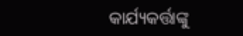କାର୍ଯ୍ୟକର୍ତ୍ତାଙ୍କୁ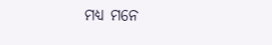ମଧ୍ୟ ମନେ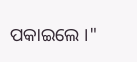ପକାଇଲେ ।"